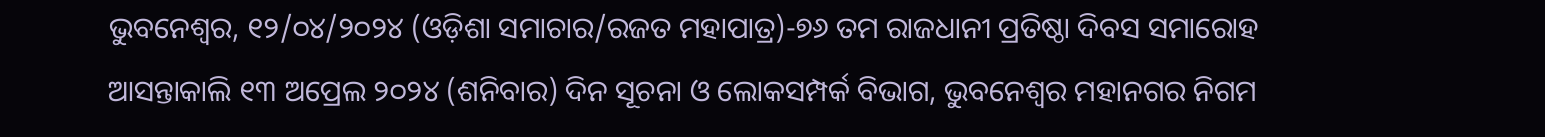ଭୁବନେଶ୍ୱର, ୧୨/୦୪/୨୦୨୪ (ଓଡ଼ିଶା ସମାଚାର/ରଜତ ମହାପାତ୍ର)-୭୬ ତମ ରାଜଧାନୀ ପ୍ରତିଷ୍ଠା ଦିବସ ସମାରୋହ ଆସନ୍ତାକାଲି ୧୩ ଅପ୍ରେଲ ୨୦୨୪ (ଶନିବାର) ଦିନ ସୂଚନା ଓ ଲୋକସମ୍ପର୍କ ବିଭାଗ, ଭୁବନେଶ୍ୱର ମହାନଗର ନିଗମ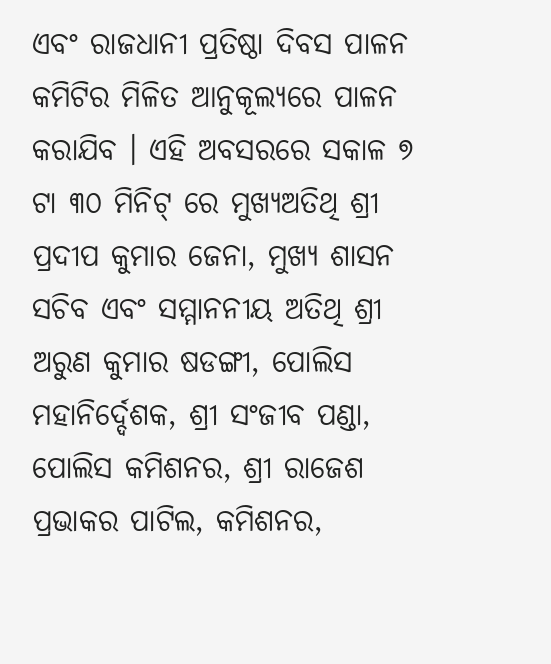ଏବଂ ରାଜଧାନୀ ପ୍ରତିଷ୍ଠା ଦିବସ ପାଳନ କମିଟିର ମିଳିତ ଆନୁକୂଲ୍ୟରେ ପାଳନ କରାଯିବ । ଏହି ଅବସରରେ ସକାଳ ୭ ଟା ୩୦ ମିନିଟ୍ ରେ ମୁଖ୍ୟଅତିଥି ଶ୍ରୀ ପ୍ରଦୀପ କୁମାର ଜେନା, ମୁଖ୍ୟ ଶାସନ ସଚିବ ଏବଂ ସମ୍ମାନନୀୟ ଅତିଥି ଶ୍ରୀ ଅରୁଣ କୁମାର ଷଡଙ୍ଗୀ, ପୋଲିସ ମହାନିର୍ଦ୍ଦେଶକ, ଶ୍ରୀ ସଂଜୀବ ପଣ୍ଡା, ପୋଲିସ କମିଶନର, ଶ୍ରୀ ରାଜେଶ ପ୍ରଭାକର ପାଟିଲ, କମିଶନର,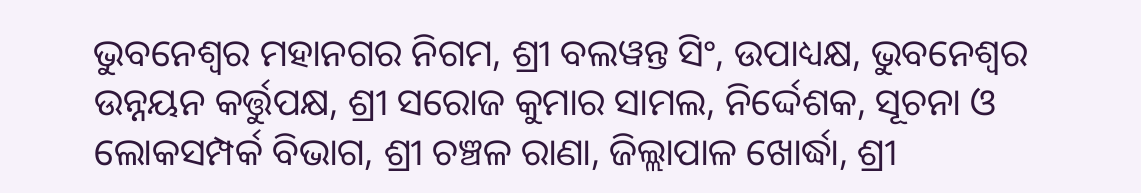ଭୁବନେଶ୍ୱର ମହାନଗର ନିଗମ, ଶ୍ରୀ ବଲୱନ୍ତ ସିଂ, ଉପାଧ୍ୟକ୍ଷ, ଭୁବନେଶ୍ୱର ଉନ୍ନୟନ କର୍ତ୍ତୁପକ୍ଷ, ଶ୍ରୀ ସରୋଜ କୁମାର ସାମଲ, ନିର୍ଦ୍ଦେଶକ, ସୂଚନା ଓ ଲୋକସମ୍ପର୍କ ବିଭାଗ, ଶ୍ରୀ ଚଞ୍ଚଳ ରାଣା, ଜିଲ୍ଲାପାଳ ଖୋର୍ଦ୍ଧା, ଶ୍ରୀ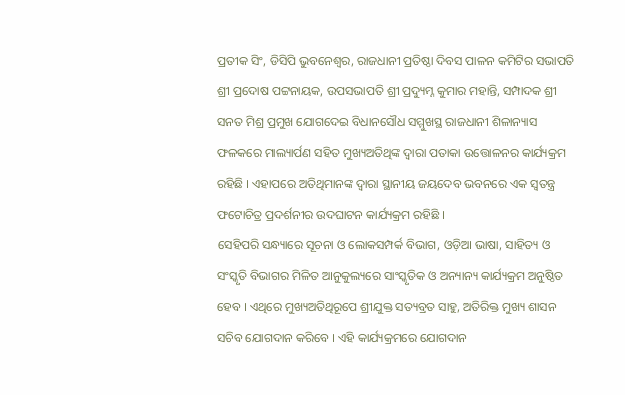ପ୍ରତୀକ ସିଂ, ଡିସିପି ଭୁବନେଶ୍ୱର, ରାଜଧାନୀ ପ୍ରତିଷ୍ଠା ଦିବସ ପାଳନ କମିଟିର ସଭାପତି ଶ୍ରୀ ପ୍ରଦୋଷ ପଟ୍ଟନାୟକ, ଉପସଭାପତି ଶ୍ରୀ ପ୍ରଦ୍ୟୁମ୍ନ କୁମାର ମହାନ୍ତି, ସମ୍ପାଦକ ଶ୍ରୀ ସନତ ମିଶ୍ର ପ୍ରମୁଖ ଯୋଗଦେଇ ବିଧାନସୌଧ ସମ୍ମୁଖସ୍ଥ ରାଜଧାନୀ ଶିଳାନ୍ୟାସ ଫଳକରେ ମାଲ୍ୟାର୍ପଣ ସହିତ ମୁଖ୍ୟଅତିଥିଙ୍କ ଦ୍ୱାରା ପତାକା ଉତ୍ତୋଳନର କାର୍ଯ୍ୟକ୍ରମ ରହିଛି । ଏହାପରେ ଅତିଥିମାନଙ୍କ ଦ୍ୱାରା ସ୍ଥାନୀୟ ଜୟଦେବ ଭବନରେ ଏକ ସ୍ୱତନ୍ତ୍ର ଫଟୋଚିତ୍ର ପ୍ରଦର୍ଶନୀର ଉଦଘାଟନ କାର୍ଯ୍ୟକ୍ରମ ରହିଛି ।
ସେହିପରି ସନ୍ଧ୍ୟାରେ ସୂଚନା ଓ ଲୋକସମ୍ପର୍କ ବିଭାଗ, ଓଡ଼ିଆ ଭାଷା, ସାହିତ୍ୟ ଓ ସଂସ୍କୃତି ବିଭାଗର ମିଳିତ ଆନୁକୁଲ୍ୟରେ ସାଂସ୍କୃତିକ ଓ ଅନ୍ୟାନ୍ୟ କାର୍ଯ୍ୟକ୍ରମ ଅନୁଷ୍ଠିତ ହେବ । ଏଥିରେ ମୁଖ୍ୟଅତିଥିରୂପେ ଶ୍ରୀଯୁକ୍ତ ସତ୍ୟବ୍ରତ ସାହୁ, ଅତିରିକ୍ତ ମୁଖ୍ୟ ଶାସନ ସଚିବ ଯୋଗଦାନ କରିବେ । ଏହି କାର୍ଯ୍ୟକ୍ରମରେ ଯୋଗଦାନ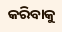କରିବାକୁ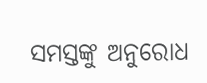ସମସ୍ତଙ୍କୁ ଅନୁରୋଧ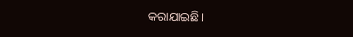କରାଯାଇଛି।